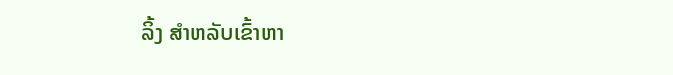ລິ້ງ ສຳຫລັບເຂົ້າຫາ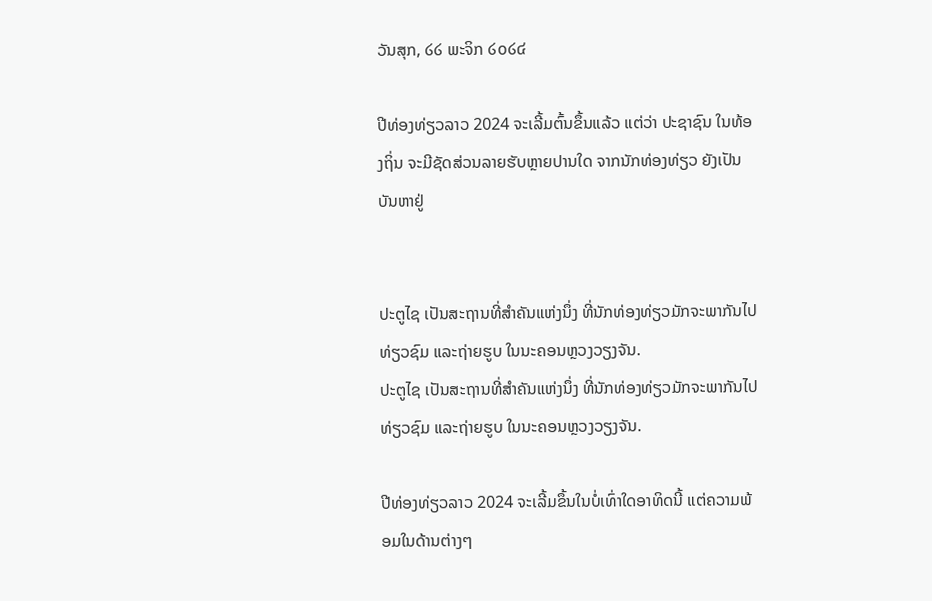ວັນສຸກ, ໒໒ ພະຈິກ ໒໐໒໔

ປີທ່ອງທ່ຽວລາວ 2024 ຈະເລີ້ມຕົ້ນຂຶ້ນແລ້ວ ແຕ່ວ່າ ປະຊາຊົນ ໃນທ້ອງຖິ່ນ ຈະມີຊັດສ່ວນລາຍຮັບຫຼາຍປານໃດ ຈາກນັກທ່ອງທ່ຽວ ຍັງເປັນບັນຫາຢູ່


ປະຕູໄຊ ເປັນສະຖານທີ່ສຳຄັນແຫ່ງນຶ່ງ ທີ່ນັກທ່ອງທ່ຽວມັກຈະພາກັນໄປທ່ຽວຊົມ ແລະຖ່າຍຮູບ ໃນນະຄອນຫຼວງວຽງຈັນ.
ປະຕູໄຊ ເປັນສະຖານທີ່ສຳຄັນແຫ່ງນຶ່ງ ທີ່ນັກທ່ອງທ່ຽວມັກຈະພາກັນໄປທ່ຽວຊົມ ແລະຖ່າຍຮູບ ໃນນະຄອນຫຼວງວຽງຈັນ.

ປີທ່ອງທ່ຽວລາວ 2024 ຈະເລີ້ມຂຶ້ນໃນບໍ່ເທົ່າໃດອາທິດນີ້ ແຕ່ຄວາມພ້ອມໃນດ້ານຕ່າງໆ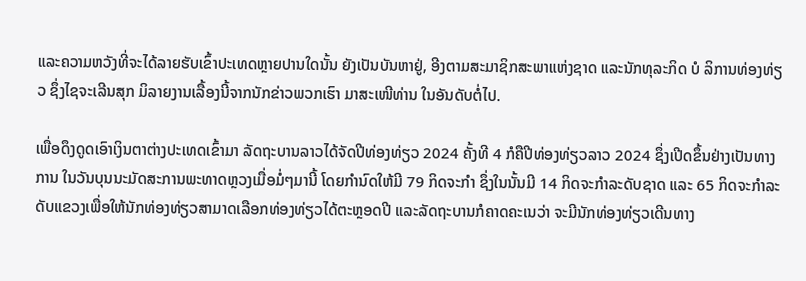ແລະຄວາມຫວັງທີ່ຈະໄດ້ລາຍຮັບເຂົ້າປະເທດຫຼາຍປານໃດນັ້ນ ຍັງເປັນບັນຫາຢູ່, ອີງຕາມສະມາຊິກສະພາແຫ່ງຊາດ ແລະນັກທຸລະກິດ ບໍ ລິການທ່ອງທ່ຽວ ຊຶ່ງໄຊຈະເລີນສຸກ ມິລາຍງານເລື້ອງນີ້ຈາກນັກຂ່າວພວກເຮົາ ມາສະເໜີທ່ານ ໃນອັນດັບຕໍ່ໄປ.

ເພື່ອດຶງດູດເອົາເງິນຕາຕ່າງປະເທດເຂົ້າມາ ລັດຖະບານລາວໄດ້ຈັດປີທ່ອງທ່ຽວ 2024 ຄັ້ງທີ 4 ກໍຄືປີທ່ອງທ່ຽວລາວ 2024 ຊຶ່ງເປີດຂຶ້ນຢ່າງເປັນທາງການ ໃນວັນບຸນນະມັດສະການພະທາດຫຼວງເມື່ອມໍ່ໆມານີ້ ໂດຍກໍານົດໃຫ້ມີ 79 ກິດຈະກຳ ຊຶ່ງໃນນັ້ນມີ 14 ກິດຈະກຳລະດັບຊາດ ແລະ 65 ກິດຈະກຳລະດັບແຂວງເພື່ອໃຫ້ນັກທ່ອງທ່ຽວສາມາດເລືອກທ່ອງທ່ຽວໄດ້ຕະຫຼອດປີ ແລະລັດຖະບານກໍຄາດຄະເນວ່າ ຈະມີນັກທ່ອງທ່ຽວເດີນທາງ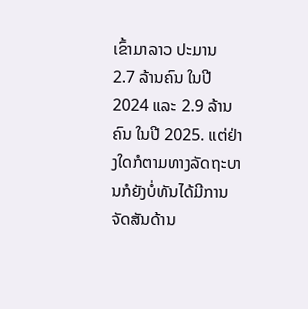ເຂົ້າມາລາວ ປະມານ 2.7 ລ້ານຄົນ ໃນປີ 2024 ແລະ 2.9 ລ້ານ ຄົນ ໃນປີ 2025. ແຕ່ຢ່າງໃດກໍຕາມທາງລັດຖະບານກໍຍັງບໍ່ທັນໄດ້ມີການຈັດສັນດ້ານ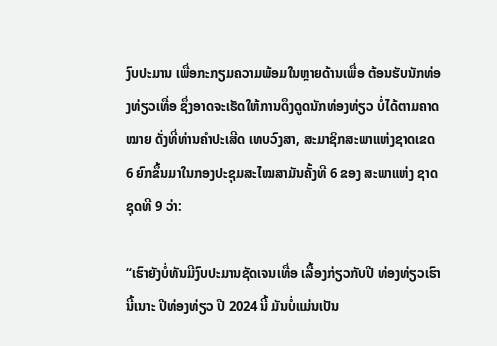ງົບປະມານ ເພື່ອກະກຽມຄວາມພ້ອມໃນຫຼາຍດ້ານເພື່ອ ຕ້ອນຮັບນັກທ່ອງທ່ຽວເທື່ອ ຊຶ່ງອາດຈະເຮັດໃຫ້ການດຶງດູດນັກທ່ອງທ່ຽວ ບໍ່ໄດ້ຕາມຄາດໝາຍ ດັ່ງທີ່ທ່ານຄໍາປະເສີດ ເທບວົງສາ, ສະມາຊິກສະພາແຫ່ງຊາດເຂດ 6 ຍົກຂຶ້ນມາໃນກອງປະຊຸມສະໄໝສາມັນຄັ້ງທີ 6 ຂອງ ສະພາແຫ່ງ ຊາດຊຸດທີ 9 ວ່າ:

“ເຮົາຍັງບໍ່ທັນມີງົບປະມານຊັດເຈນເທື່ອ ເລື້ອງກ່ຽວກັບປີ ທ່ອງທ່ຽວເຮົານີ້ເນາະ ປີທ່ອງທ່ຽວ ປີ 2024 ນີ້ ມັນບໍ່ແມ່ນເປັນ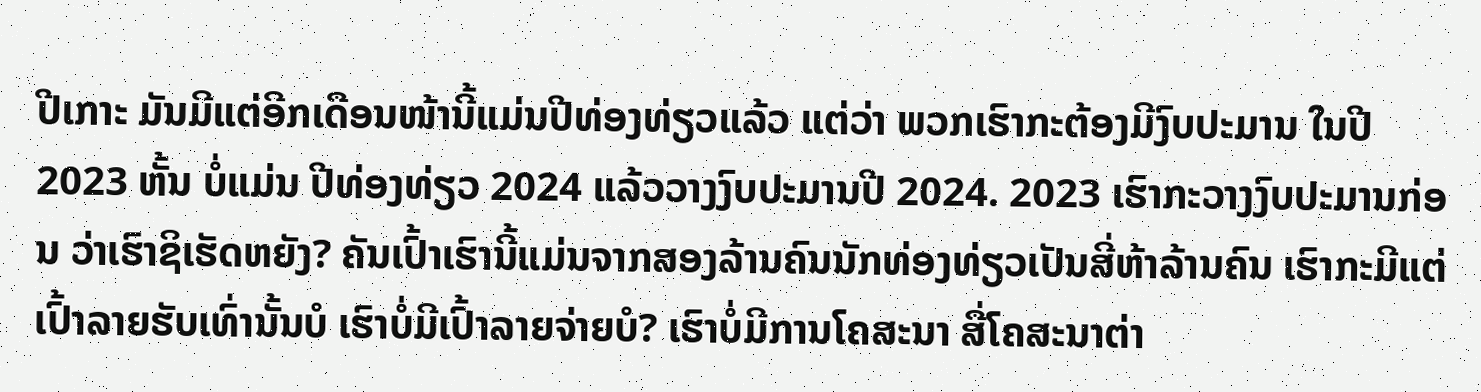ປີເກາະ ມັນມີແຕ່ອີກເດືອນໜ້ານີ້ແມ່ນປີທ່ອງທ່ຽວແລ້ວ ແຕ່ວ່າ ພວກເຮົາກະຕ້ອງມີງົບປະມານ ໃນປີ 2023 ຫັ້ນ ບໍ່ແມ່ນ ປີທ່ອງທ່ຽວ 2024 ແລ້ວວາງງົບປະມານປີ 2024. 2023 ເຮົາກະວາງງົບປະມານກ່ອນ ວ່າເຮົາຊິເຮັດຫຍັງ? ຄັນເປົ້າເຮົານີ້ແມ່ນຈາກສອງລ້ານຄົນນັກທ່ອງທ່ຽວເປັນສີ່ຫ້າລ້ານຄົນ ເຮົາກະມີແຕ່ເປົ້າລາຍຮັບເທົ່ານັ້ນບໍ ເຮົາບໍ່ມີເປົ້າລາຍຈ່າຍບໍ? ເຮົາບໍ່ມີການໂຄສະນາ ສື່ໂຄສະນາຕ່າ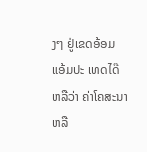ງໆ ຢູ່ເຂດອ້ອມແອ້ມປະ ເທດໄດ໊ ຫລືວ່າ ຄ່າໂຄສະນາ ຫລື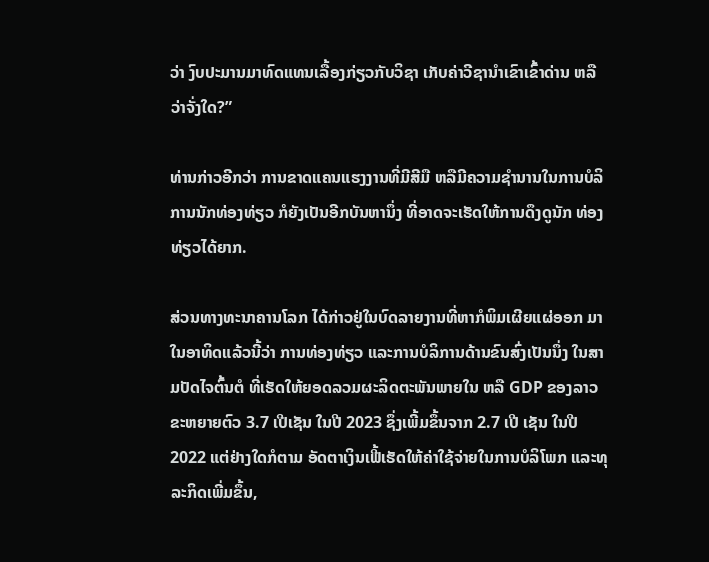ວ່າ ງົບປະມານມາທົດແທນເລື້ອງກ່ຽວກັບວິຊາ ເກັບຄ່າວີຊານໍາເຂົາເຂົ້າດ່ານ ຫລືວ່າຈັ່ງໃດ?”

ທ່ານກ່າວອີກວ່າ ການຂາດແຄນແຮງງານທີ່ມີສີມື ຫລືມີຄວາມຊໍານານໃນການບໍລິການນັກທ່ອງທ່ຽວ ກໍຍັງເປັນອີກບັນຫານຶ່ງ ທີ່ອາດຈະເຮັດໃຫ້ການດຶງດູນັກ ທ່ອງທ່ຽວໄດ້ຍາກ.

ສ່ວນທາງທະນາຄານໂລກ ໄດ້ກ່າວຢູ່ໃນບົດລາຍງານທີ່ຫາກໍພິມເຜີຍແຜ່ອອກ ມາ ໃນອາທິດແລ້ວນີ້ວ່າ ການທ່ອງທ່ຽວ ແລະການບໍລິການດ້ານຂົນສົ່ງເປັນນຶ່ງ ໃນສາມປັດໄຈຕົ້ນຕໍ ທີ່ເຮັດໃຫ້ຍອດລວມຜະລິດຕະພັນພາຍໃນ ຫລື GDP ຂອງລາວຂະຫຍາຍຕົວ 3.7 ເປີເຊັນ ໃນປີ 2023 ຊຶ່ງເພີ້ມຂຶ້ນຈາກ 2.7 ເປີ ເຊັນ ໃນປີ 2022 ແຕ່ຢ່າງໃດກໍຕາມ ອັດຕາເງິນເຟີ້ເຮັດໃຫ້ຄ່າໃຊ້ຈ່າຍໃນການບໍລິໂພກ ແລະທຸລະກິດເພີ່ມຂຶ້ນ,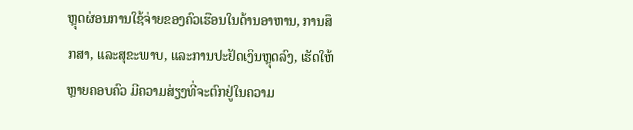ຫຼຸດຜ່ອນການໃຊ້ຈ່າຍຂອງຄົວເຮືອນໃນດ້ານອາຫານ, ການສຶກສາ, ແລະສຸຂະພາບ, ແລະການປະຢັດເງິນຫຼຸດລົງ, ເຮັດໃຫ້ຫຼາຍຄອບຄົວ ມີຄວາມສ່ຽງທີ່ຈະຕົກຢູ່ໃນຄວາມ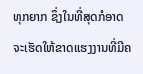ທຸກຍາກ ຊຶ່ງໃນທີ່ສຸດກໍອາດຈະເຮັດໃຫ້ຂາດແຮງງານທີ່ມີຄ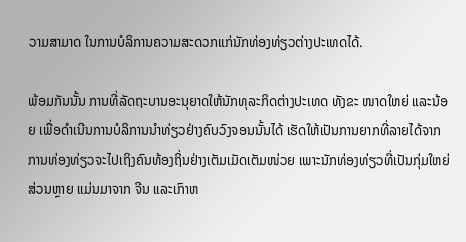ວາມສາມາດ ໃນການບໍລິການຄວາມສະດວກແກ່ນັກທ່ອງທ່ຽວຕ່າງປະເທດໄດ້.

ພ້ອມກັນນັ້ນ ການທີ່ລັດຖະບານອະນຸຍາດໃຫ້ນັກທຸລະກິດຕ່າງປະເທດ ທັງຂະ ໜາດໃຫຍ່ ແລະນ້ອຍ ເພື່ອດໍາເນີນການບໍລິການນໍາທ່ຽວຢ່າງຄົບວົງຈອນນັ້ນໄດ້ ເຮັດໃຫ້ເປັນການຍາກທີ່ລາຍໄດ້ຈາກການທ່ອງທ່ຽວຈະໄປເຖິງຄົນທ້ອງຖິ່ນຢ່າງເຕັມເມັດເຕັມໜ່ວຍ ເພາະນັກທ່ອງທ່ຽວທີ່ເປັນກຸ່ມໃຫຍ່ສ່ວນຫຼາຍ ແມ່ນມາຈາກ ຈີນ ແລະເກົາຫ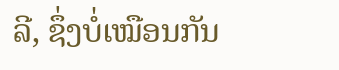ລີ, ຊຶ່ງບໍ່ເໝືອນກັນ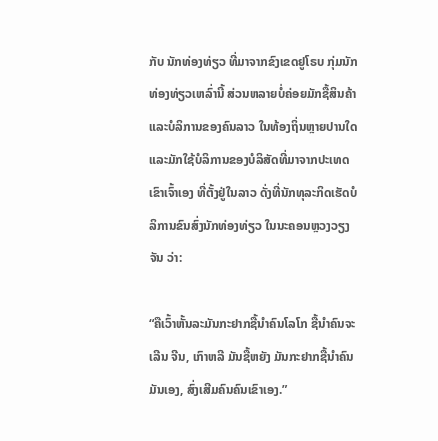ກັບ ນັກທ່ອງທ່ຽວ ທີ່ມາຈາກຂົງເຂດຢູໂຣບ ກຸ່ມນັກທ່ອງທ່ຽວເຫລົ່ານີ້ ສ່ວນຫລາຍບໍ່ຄ່ອຍມັກຊື້ສິນຄ້າ ແລະບໍລິການຂອງຄົນລາວ ໃນທ້ອງຖິ່ນຫຼາຍປານໃດ ແລະມັກໃຊ້ບໍລິການຂອງບໍລິສັດທີ່ມາຈາກປະເທດເຂົາເຈົ້າເອງ ທີ່ຕັ້ງຢູ່ໃນລາວ ດັ່ງທີ່ນັກທຸລະກິດເຮັດບໍລິການຂົນສົ່ງນັກທ່ອງທ່ຽວ ໃນນະຄອນຫຼວງວຽງຈັນ ວ່າ:

“ຄືເວົ້າຫັ້ນລະມັນກະຢາກຊື້ນໍາຄົນໂລໂກ ຊື້ນໍາຄົນຈະເລີນ ຈີນ, ເກົາຫລີ ມັນຊື້ຫຍັງ ມັນກະຢາກຊື້ນໍາຄົນມັນເອງ, ສົ່ງເສີມຄົນຄົນເຂົາເອງ.”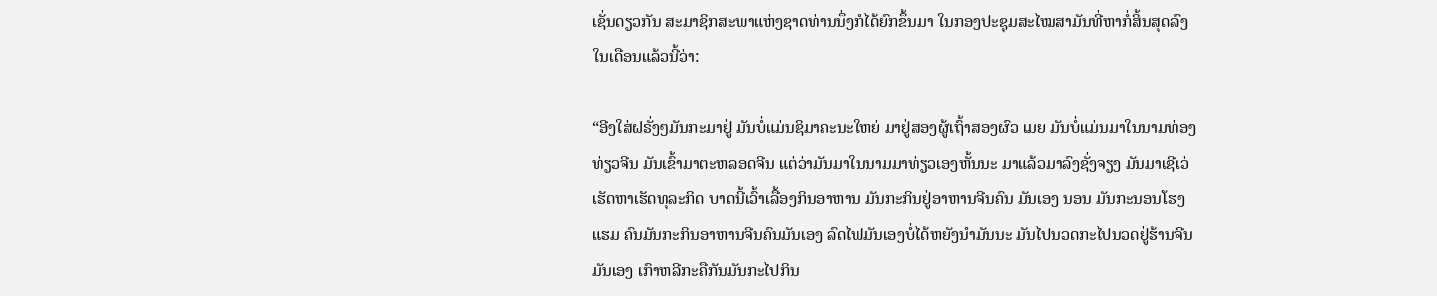ເຊັ່ນດຽວກັນ ສະມາຊິກສະພາແຫ່ງຊາດທ່ານນຶ່ງກໍໄດ້ຍົກຂຶ້ນມາ ໃນກອງປະຊຸມສະໄໝສາມັນທີ່ຫາກໍ່ສິ້ນສຸດລົງໃນເດືອນແລ້ວນີ້ວ່າ:

“ອີງໃສ່ຝຣັ່ງໆມັນກະມາຢູ່ ມັນບໍ່ແມ່ນຊິມາຄະນະໃຫຍ່ ມາຢູ່ສອງຜູ້ເຖົ້າສອງຜົວ ເມຍ ມັນບໍ່ແມ່ນມາໃນນາມທ່ອງທ່ຽວຈີນ ມັນເຂົ້າມາຕະຫລອດຈີນ ແຕ່ວ່າມັນມາໃນນາມມາທ່ຽວເອງຫັ້ນນະ ມາແລ້ວມາລົງຊັ່ງຈຽງ ມັນມາເຊີເວ່ເຮັດຫາເຮັດທຸລະກິດ ບາດນີ້ເວົ້າເລື້ອງກິນອາຫານ ມັນກະກິນຢູ່ອາຫານຈີນຄົນ ມັນເອງ ນອນ ມັນກະນອນໂຮງແຮມ ຄົນມັນກະກິນອາຫານຈີນຄົນມັນເອງ ລົດໄຟມັນເອງບໍ່ໄດ້ຫຍັງນໍາມັນນະ ມັນໄປນວດກະໄປນວດຢູ່ຮ້ານຈີນມັນເອງ ເກົາຫລີກະຄືກັນມັນກະໄປກິນ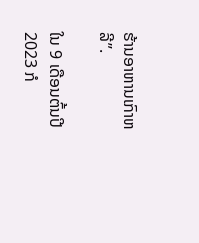ຮ້ານອາຫານເກົາຫລີ”.

ໃນ 9 ເດືອນຕົ້ນປີ 2023 ກໍ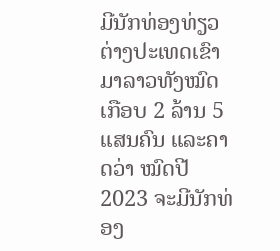ມີນັກທ່ອງທ່ຽວຕ່າງປະເທດເຂົາມາລາວທັງໝົດ ເກືອບ 2 ລ້ານ 5 ແສນຄົນ ແລະຄາດວ່າ ໝົດປີ 2023 ຈະມີນັກທ່ອງ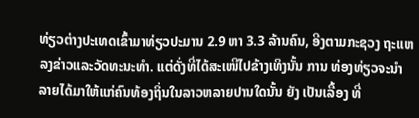ທ່ຽວຕ່າງປະເທດເຂົ້າມາທ່ຽວປະມານ 2.9 ຫາ 3.3 ລ້ານຄົນ, ອີງຕາມກະຊວງ ຖະແຫລງຂ່າວແລະວັດທະນະທໍາ. ແຕ່ດັ່ງທີ່ໄດ້ສະເໜີໄປຂ້າງເທິງນັ້ນ ການ ທ່ອງທ່ຽວຈະນໍາລາຍໄດ້ມາໃຫ້ແກ່ຄົນທ້ອງຖິ່ນໃນລາວຫລາຍປານໃດນັ້ນ ຍັງ ເປັນເລື້ອງ ທີ່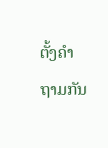ຕັ້ງຄຳຖາມກັນ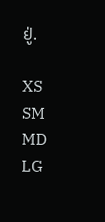ຢູ່.

XS
SM
MD
LG